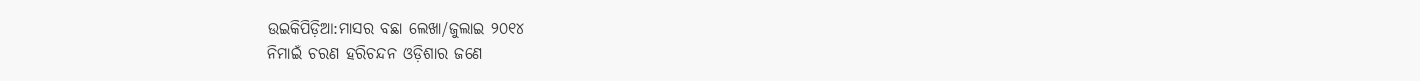ଉଇକିପିଡ଼ିଆ:ମାସର ବଛା ଲେଖା/ଜୁଲାଇ ୨୦୧୪
ନିମାଇଁ ଚରଣ ହରିଚନ୍ଦନ ଓଡ଼ିଶାର ଜଣେ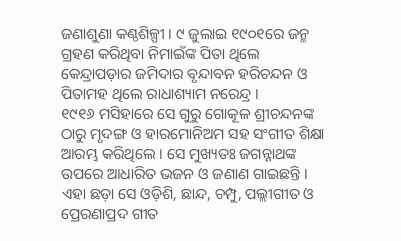ଜଣାଶୁଣା କଣ୍ଠଶିଳ୍ପୀ । ୯ ଜୁଲାଇ ୧୯୦୧ରେ ଜନ୍ମ ଗ୍ରହଣ କରିଥିବା ନିମାଇଁଙ୍କ ପିତା ଥିଲେ କେନ୍ଦ୍ରାପଡ଼ାର ଜମିଦାର ବୃନ୍ଦାବନ ହରିଚନ୍ଦନ ଓ ପିତାମହ ଥିଲେ ରାଧାଶ୍ୟାମ ନରେନ୍ଦ୍ର ।
୧୯୧୬ ମସିହାରେ ସେ ଗୁରୁ ଗୋକୂଳ ଶ୍ରୀଚନ୍ଦନଙ୍କ ଠାରୁ ମୃଦଙ୍ଗ ଓ ହାରମୋନିଅମ ସହ ସଂଗୀତ ଶିକ୍ଷା ଆରମ୍ଭ କରିଥିଲେ । ସେ ମୁଖ୍ୟତଃ ଜଗନ୍ନାଥଙ୍କ ଉପରେ ଆଧାରିତ ଭଜନ ଓ ଜଣାଣ ଗାଇଛନ୍ତି । ଏହା ଛଡ଼ା ସେ ଓଡ଼ିଶି, ଛାନ୍ଦ, ଚମ୍ପୁ, ପଲ୍ଲୀଗୀତ ଓ ପ୍ରେରଣାପ୍ରଦ ଗୀତ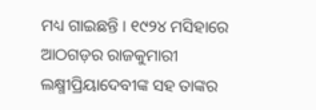ମଧ୍ୟ ଗାଇଛନ୍ତି । ୧୯୨୪ ମସିହାରେ ଆଠଗଡ଼ର ରାଜକୁମାରୀ ଲକ୍ଷ୍ମୀପ୍ରିୟାଦେବୀଙ୍କ ସହ ତାଙ୍କର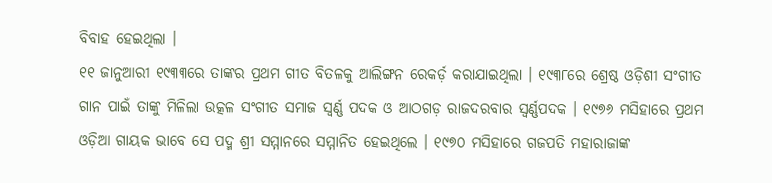ବିବାହ ହେଇଥିଲା ।
୧୧ ଜାନୁଆରୀ ୧୯୩୩ରେ ତାଙ୍କର ପ୍ରଥମ ଗୀତ ବିତଳକୁ ଆଲିଙ୍ଗନ ରେକର୍ଡ଼ କରାଯାଇଥିଲା । ୧୯୩୮ରେ ଶ୍ରେଷ୍ଠ ଓଡ଼ିଶୀ ସଂଗୀତ ଗାନ ପାଇଁ ତାଙ୍କୁ ମିଳିଲା ଉତ୍କଳ ସଂଗୀତ ସମାଜ ସ୍ୱର୍ଣ୍ଣ ପଦକ ଓ ଆଠଗଡ଼ ରାଜଦରବାର ସ୍ୱର୍ଣ୍ଣପଦକ । ୧୯୭୬ ମସିହାରେ ପ୍ରଥମ ଓଡ଼ିଆ ଗାୟକ ଭାବେ ସେ ପଦ୍ମ ଶ୍ରୀ ସମ୍ମାନରେ ସମ୍ମାନିତ ହେଇଥିଲେ । ୧୯୭୦ ମସିହାରେ ଗଜପତି ମହାରାଜାଙ୍କ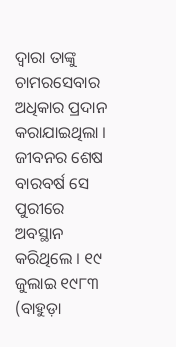ଦ୍ଵାରା ତାଙ୍କୁ ଚାମରସେବାର ଅଧିକାର ପ୍ରଦାନ କରାଯାଇଥିଲା ।
ଜୀବନର ଶେଷ ବାରବର୍ଷ ସେ ପୁରୀରେ ଅବସ୍ଥାନ କରିଥିଲେ । ୧୯ ଜୁଲାଇ ୧୯୮୩ (ବାହୁଡ଼ା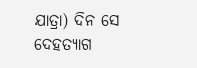ଯାତ୍ରା) ଦିନ ସେ ଦେହତ୍ୟାଗ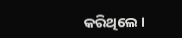କରିଥିଲେ ।